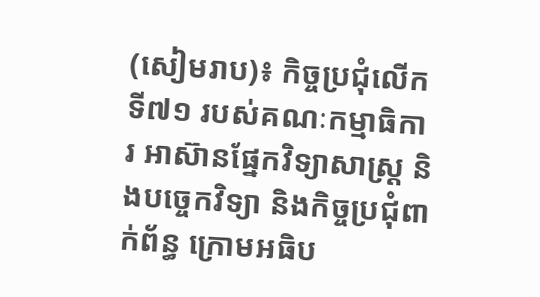(សៀមរាប)៖ កិច្ចប្រជុំលើកទី៧១ របស់គណៈកម្មាធិការ អាស៊ានផ្នែកវិទ្យាសាស្ត្រ និងបច្ចេកវិទ្យា និងកិច្ចប្រជុំពាក់ព័ន្ធ ក្រោមអធិប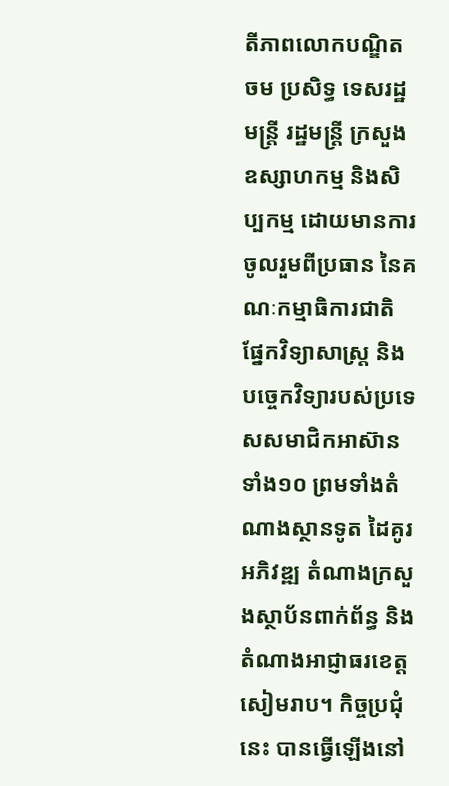តីភាពលោកបណ្ឌិត ចម ប្រសិទ្ធ ទេសរដ្ឋមន្ត្រី រដ្ឋមន្ត្រី ក្រសួងឧស្សាហកម្ម និងសិប្បកម្ម ដោយមានការចូលរួមពីប្រធាន នៃគណៈកម្មាធិការជាតិ ផ្នែកវិទ្យាសាស្ត្រ និងបច្ចេកវិទ្យារបស់ប្រទេសសមាជិកអាស៊ានទាំង១០ ព្រមទាំងតំណាងស្ថានទូត ដៃគូរអភិវឌ្ឍ តំណាងក្រសួងស្ថាប័នពាក់ព័ន្ធ និងតំណាងអាជ្ញាធរខេត្តសៀមរាប។ កិច្ចប្រជុំនេះ បានធ្វើឡើងនៅ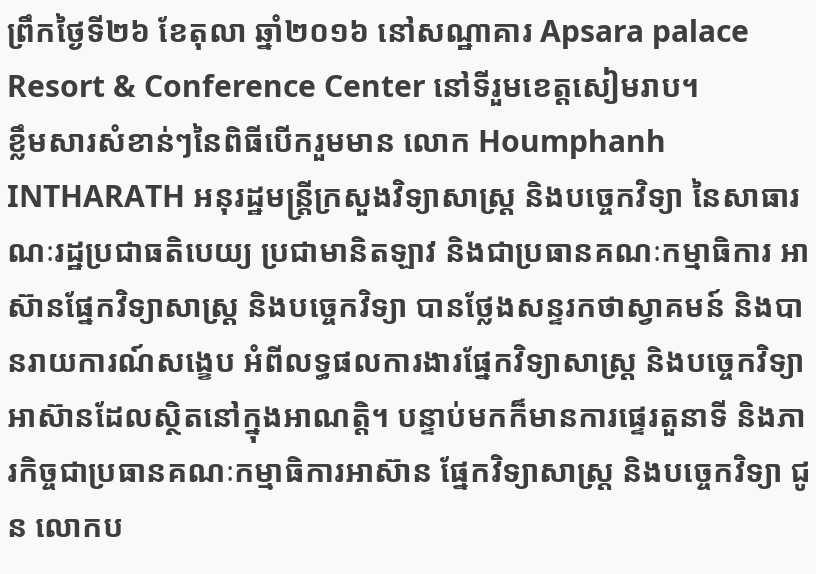ព្រឹកថ្ងៃទី២៦ ខែតុលា ឆ្នាំ២០១៦ នៅសណ្ឋាគារ Apsara palace Resort & Conference Center នៅទីរួមខេត្តសៀមរាប។
ខ្លឹមសារសំខាន់ៗនៃពិធីបើករួមមាន លោក Houmphanh INTHARATH អនុរដ្ឋមន្រ្តីក្រសួងវិទ្យាសាស្ត្រ និងបច្ចេកវិទ្យា នៃសាធារណៈរដ្ឋប្រជាធតិបេយ្យ ប្រជាមានិតឡាវ និងជាប្រធានគណៈកម្មាធិការ អាស៊ានផ្នែកវិទ្យាសាស្ត្រ និងបច្ចេកវិទ្យា បានថ្លែងសន្ទរកថាស្វាគមន៍ និងបានរាយការណ៍សង្ខេប អំពីលទ្ធផលការងារផ្នែកវិទ្យាសាស្ត្រ និងបច្ចេកវិទ្យា អាស៊ានដែលស្ថិតនៅក្នុងអាណត្តិ។ បន្ទាប់មកក៏មានការផ្ទេរតួនាទី និងភារកិច្ចជាប្រធានគណៈកម្មាធិការអាស៊ាន ផ្នែកវិទ្យាសាស្ត្រ និងបច្ចេកវិទ្យា ជូន លោកប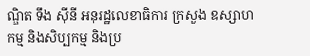ណ្ឌិត ទឹង ស៊ីនី អនុរដ្ឋលេខាធិការ ក្រសួង ឧស្សាហកម្ម និងសិប្បកម្ម និងប្រ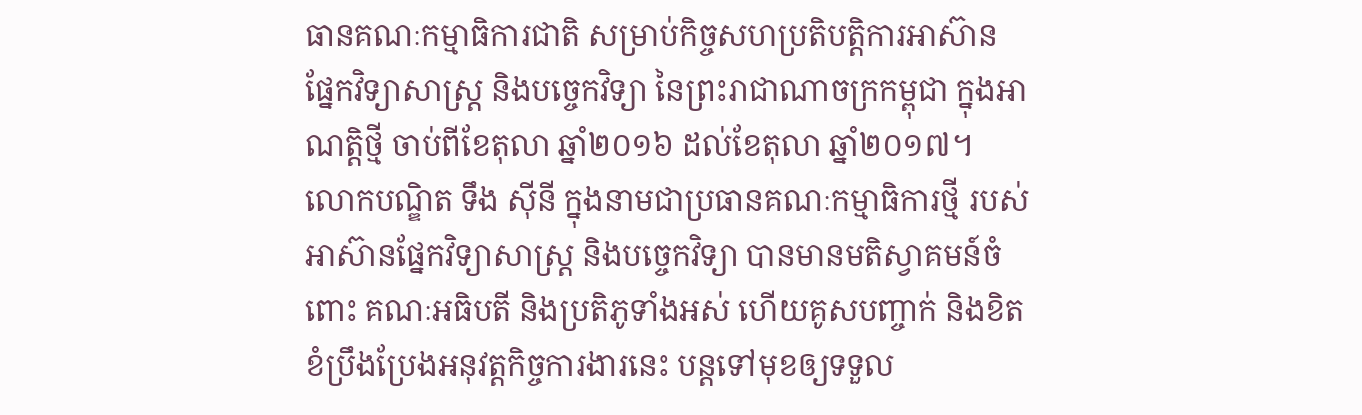ធានគណៈកម្មាធិការជាតិ សម្រាប់កិច្ចសហប្រតិបត្តិការអាស៊ាន ផ្នែកវិទ្យាសាស្ត្រ និងបច្ចេកវិទ្យា នៃព្រះរាជាណាចក្រកម្ពុជា ក្នុងអាណត្តិថ្មី ចាប់ពីខែតុលា ឆ្នាំ២០១៦ ដល់ខែតុលា ឆ្នាំ២០១៧។
លោកបណ្ឌិត ទឹង ស៊ីនី ក្នុងនាមជាប្រធានគណៈកម្មាធិការថ្មី របស់អាស៊ានផ្នែកវិទ្យាសាស្ត្រ និងបច្ចេកវិទ្យា បានមានមតិស្វាគមន៍ចំពោះ គណៈអធិបតី និងប្រតិភូទាំងអស់ ហើយគូសបញ្ចាក់ និងខិតខំប្រឹងប្រែងអនុវត្តកិច្ចការងារនេះ បន្តទៅមុខឲ្យទទួល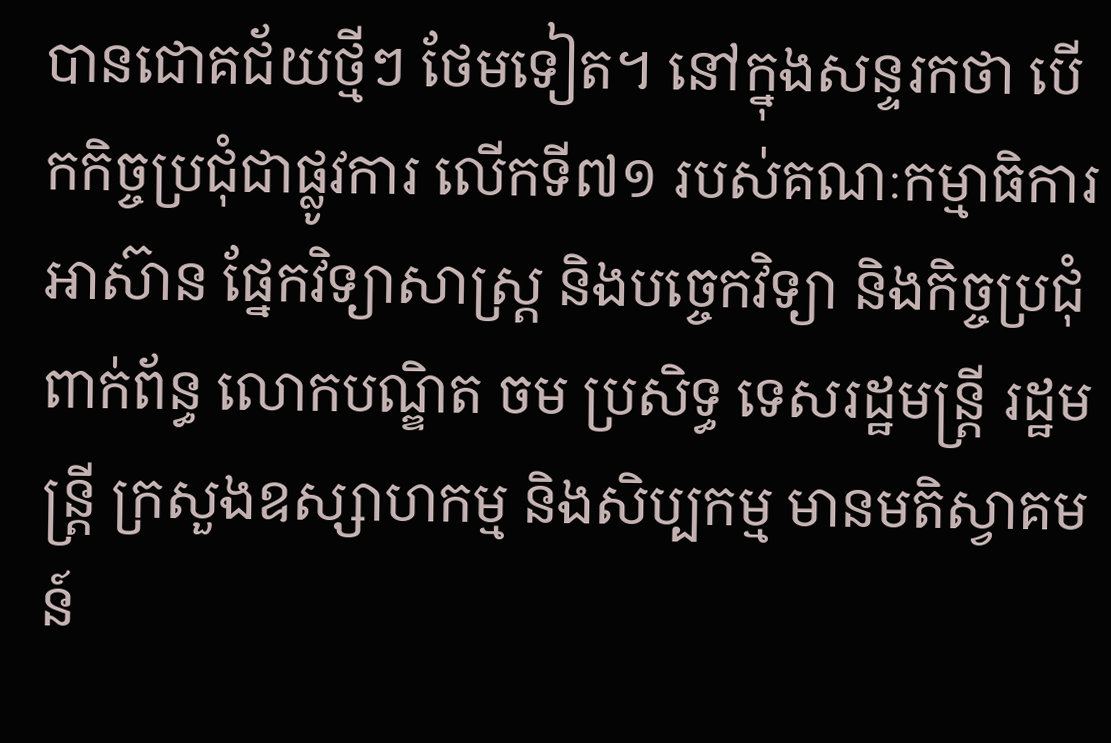បានជោគជ័យថ្មីៗ ថែមទៀត។ នៅក្នុងសន្ទរកថា បើកកិច្ចប្រជុំជាផ្លូវការ លើកទី៧១ របស់គណៈកម្មាធិការអាស៊ាន ផ្នែកវិទ្យាសាស្ត្រ និងបច្ចេកវិទ្យា និងកិច្ចប្រជុំពាក់ព័ន្ធ លោកបណ្ឌិត ចម ប្រសិទ្ធ ទេសរដ្ឋមន្ត្រី រដ្ឋមន្ត្រី ក្រសួងឧស្សាហកម្ម និងសិប្បកម្ម មានមតិស្វាគមន៍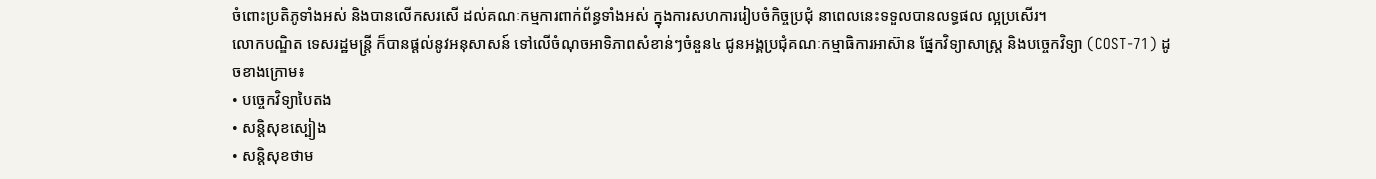ចំពោះប្រតិភូទាំងអស់ និងបានលើកសរសើ ដល់គណៈកម្មការពាក់ព័ន្ធទាំងអស់ ក្នុងការសហការរៀបចំកិច្ចប្រជុំ នាពេលនេះទទួលបានលទ្ធផល ល្អប្រសើរ។
លោកបណ្ឌិត ទេសរដ្ឋមន្ត្រី ក៏បានផ្តល់នូវអនុសាសន៍ ទៅលើចំណុចអាទិភាពសំខាន់ៗចំនួន៤ ជូនអង្គប្រជុំគណៈកម្មាធិការអាស៊ាន ផ្នែកវិទ្យាសាស្ត្រ និងបច្ចេកវិទ្យា (COST-71) ដូចខាងក្រោម៖
• បច្ចេកវិទ្យាបៃតង
• សន្តិសុខស្បៀង
• សន្តិសុខថាម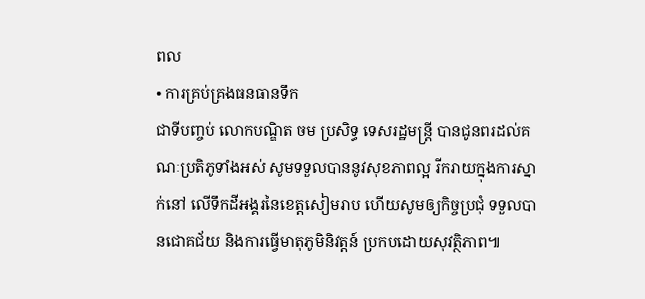ពល
• ការគ្រប់គ្រងធនធានទឹក
ជាទីបញ្ចប់ លោកបណ្ឌិត ចម ប្រសិទ្ធ ទេសរដ្ឋមន្ត្រី បានជូនពរដល់គណៈប្រតិភូទាំងអស់ សូមទទួលបាននូវសុខភាពល្អ រីករាយក្នុងការស្នាក់នៅ លើទឹកដីអង្គរនៃខេត្តសៀមរាប ហើយសូមឲ្យកិច្ចប្រជុំ ទទួលបានជោគជ័យ និងការធ្វើមាតុភូមិនិវត្តន៍ ប្រកបដោយសុវត្ថិភាព៕